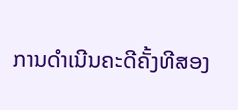ການດຳເນີນຄະດີຄັ້ງທີສອງ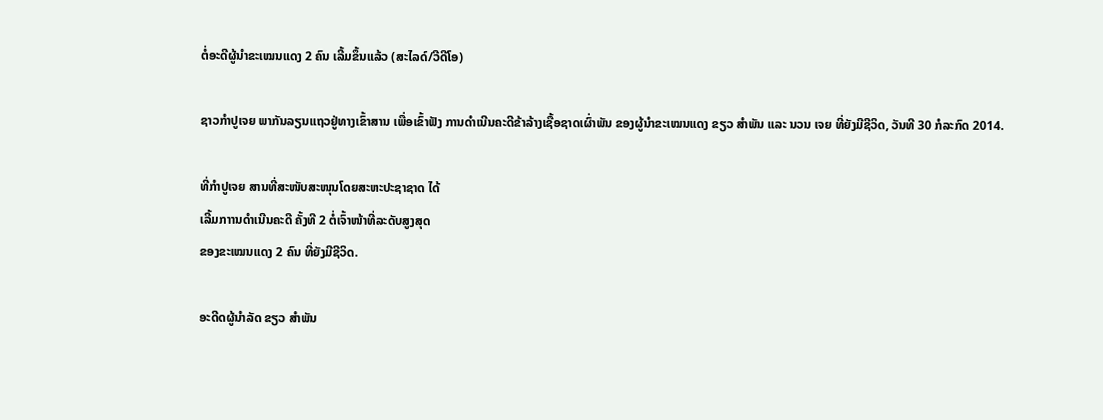ຕໍ່ອະດີຜູ້ນຳຂະເໝນແດງ 2 ຄົນ ເລີ້ມຂຶ້ນແລ້ວ (ສະໄລດ໌/ວີດີໂອ)

ຊາວກຳປູເຈຍ ພາກັນລຽນແຖວຢູ່ທາງເຂົ້າສານ ເພື່ອເຂົ້າຟັງ ການດຳເນີນຄະດີຂ້າລ້າງເຊື້ອຊາດເຜົ່າພັນ ຂອງຜູ້ນຳຂະເໝນແດງ ຂຽວ ສຳພັນ ແລະ ນວນ ເຈຍ ທີ່ຍັງມີຊີວິດ, ວັນທີ 30 ກໍລະກົດ 2014.

ທີ່ກຳປູເຈຍ ສານທີ່ສະໜັບສະໜຸນໂດຍສະຫະປະຊາຊາດ ໄດ້
ເລີ້ມກາານດຳເນີນຄະດີ ຄັ້ງທີ 2 ຕໍ່ເຈົ້າໜ້າທີ່ລະດັບສູງສຸດ
ຂອງຂະເໝນແດງ 2 ຄົນ ທີ່ຍັງມີຊີວິດ.

ອະດີດຜູ້ນຳລັດ ຂຽວ ສຳພັນ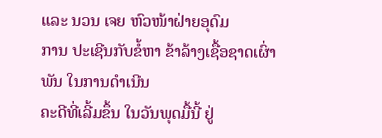ແລະ ນວນ ເຈຍ ຫົວໜ້າຝ່າຍອຸດົມ
ການ ປະເຊີນກັບຂໍ້ຫາ ຂ້າລ້າງເຊື້ອຊາດເຜົ່າພັນ ໃນການດຳເນີນ
ຄະດີທີ່ເລີ້ມຂຶ້ນ ໃນວັນພຸດມື້ນີ້ ຢູ່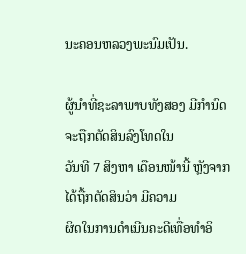ນະຄອນຫລວງພະນົມເປັນ.

ຜູ້ນຳທີ່ຊະລາພາບທັງສອງ ມີກຳນົດຈະຖືກຕັດສິນລົງໂທດໃນ
ວັນທີ 7 ສິງຫາ ເດືອນໜ້ານີ້ ຫຼັງຈາກໄດ້ຖື້ກຕັດສິນວ່າ ມີຄວາມ
ຜິດໃນການດຳເນີນຄະດີເທື່ອທຳອິ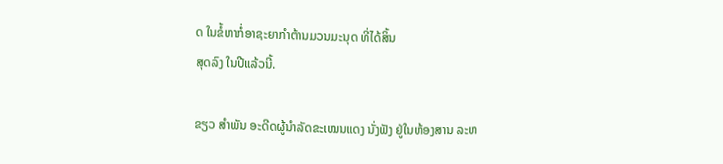ດ ໃນຂໍ້ຫາກໍ່ອາຊະຍາກຳຕ້ານມວນມະນຸດ ທີ່ໄດ້ສິ້ນ
ສຸດລົງ ໃນປີແລ້ວນີ້.

ຂຽວ ສຳພັນ ອະດີດຜູ້ນຳລັດຂະເໝນແດງ ນັ່ງຟັງ ຢູ່ໃນຫ້ອງສານ ລະຫ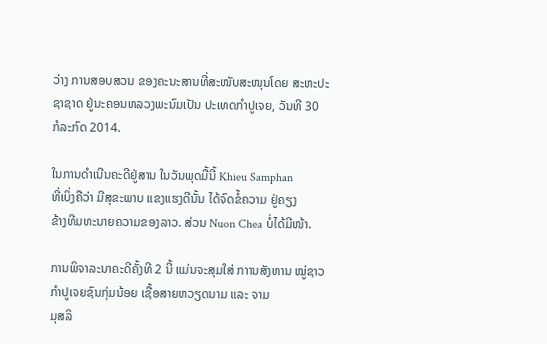ວ່າງ ການສອບສວນ ຂອງຄະນະສານທີ່ສະໜັບສະໜຸນໂດຍ ສະຫະປະຊາຊາດ ຢູ່ນະຄອນຫລວງພະນົມເປັນ ປະເທດກຳປູເຈຍ, ວັນທີ 30 ກໍລະກົດ 2014.

ໃນການດຳເນີນຄະດີຢູ່ສານ ໃນວັນພຸດມື້ນີ້ Khieu Samphan
ທີ່ເບິ່ງຄືວ່າ ມີສຸຂະພາບ ແຂງແຮງດີນັ້ນ ໄດ້ຈົດຂໍ້ຄວາມ ຢູ່ຄຽງ
ຂ້າງທີມທະນາຍຄວາມຂອງລາວ. ສ່ວນ Nuon Chea ບໍ່ໄດ້ມີໜ້າ.

ການພິຈາລະນາຄະດີຄັ້ງທີ 2 ນີ້ ແມ່ນຈະສຸມໃສ່ ກາານສັງຫານ ໝູ່ຊາວກຳປູເຈຍຊົນກຸ່ມນ້ອຍ ເຊື້ອສາຍຫວຽດນາມ ແລະ ຈາມ
ມຸສລິ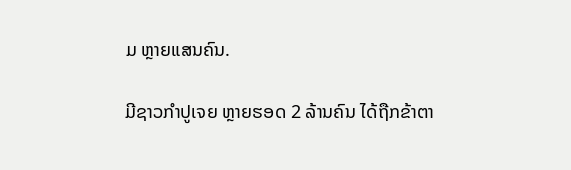ມ ຫຼາຍແສນຄົນ.

ມີຊາວກຳປູເຈຍ ຫຼາຍຮອດ 2 ລ້ານຄົນ ໄດ້ຖືກຂ້າຕາ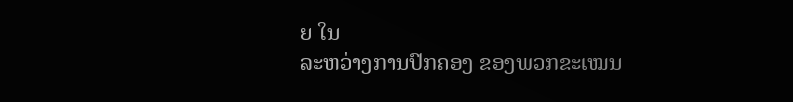ຍ ໃນ
ລະຫວ່າງການປົກຄອງ ຂອງພວກຂະເໝນ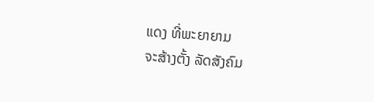ແດງ ທີ່ພະຍາຍາມ
ຈະສ້າງຕັ້ງ ລັດສັງຄົມ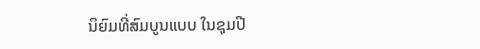ນິຍົມທີ່ສົມບູນແບບ ໃນຊຸມປີ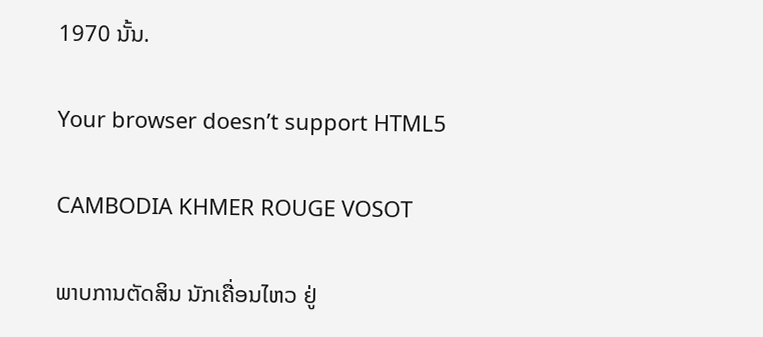1970 ນັ້ນ.

Your browser doesn’t support HTML5

CAMBODIA KHMER ROUGE VOSOT

ພາບການຕັດສິນ ນັກເຄື່ອນໄຫວ ຢູ່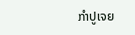ກຳປູເຈຍ